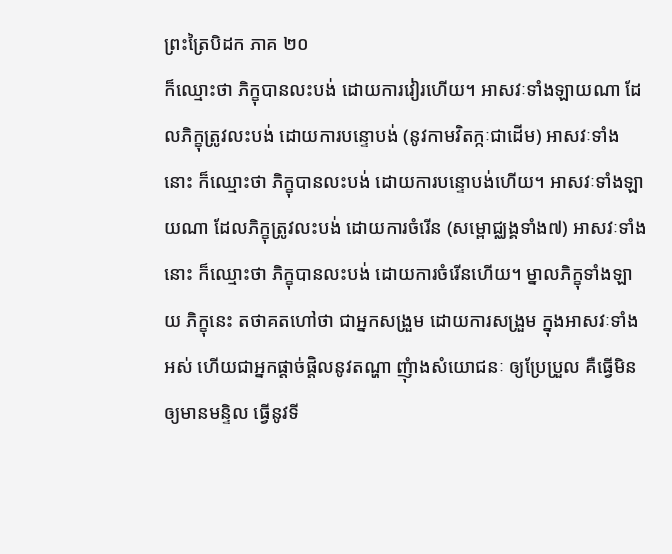ព្រះត្រៃបិដក ភាគ ២០
ក៏ឈ្មោះថា ភិក្ខុបានលះបង់ ដោយការវៀរហើយ។ អាសវៈទាំងឡាយណា ដែលភិក្ខុត្រូវលះបង់ ដោយការបន្ទោបង់ (នូវកាមវិតក្កៈជាដើម) អាសវៈទាំងនោះ ក៏ឈ្មោះថា ភិក្ខុបានលះបង់ ដោយការបន្ទោបង់ហើយ។ អាសវៈទាំងឡាយណា ដែលភិក្ខុត្រូវលះបង់ ដោយការចំរើន (សម្ពោជ្ឈង្គទាំង៧) អាសវៈទាំងនោះ ក៏ឈ្មោះថា ភិក្ខុបានលះបង់ ដោយការចំរើនហើយ។ ម្នាលភិក្ខុទាំងឡាយ ភិក្ខុនេះ តថាគតហៅថា ជាអ្នកសង្រួម ដោយការសង្រួម ក្នុងអាសវៈទាំងអស់ ហើយជាអ្នកផ្តាច់ផ្តិលនូវតណ្ហា ញុំាងសំយោជនៈ ឲ្យប្រែប្រួល គឺធ្វើមិនឲ្យមានមន្ទិល ធ្វើនូវទី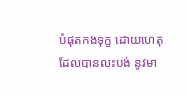បំផុតកងទុក្ខ ដោយហេតុដែលបានលះបង់ នូវមា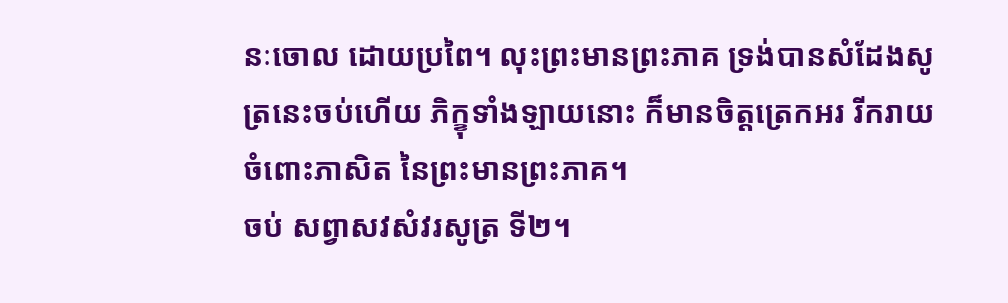នៈចោល ដោយប្រពៃ។ លុះព្រះមានព្រះភាគ ទ្រង់បានសំដែងសូត្រនេះចប់ហើយ ភិក្ខុទាំងឡាយនោះ ក៏មានចិត្តត្រេកអរ រីករាយ ចំពោះភាសិត នៃព្រះមានព្រះភាគ។
ចប់ សព្វាសវសំវរសូត្រ ទី២។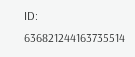ID: 636821244163735514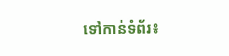ទៅកាន់ទំព័រ៖